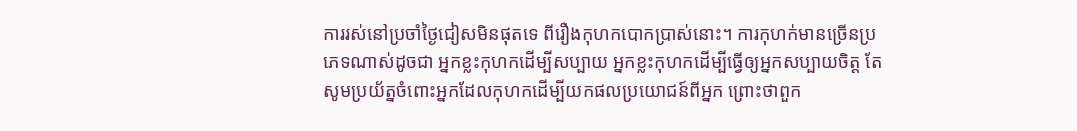ការរស់នៅប្រចាំថ្ងៃជៀសមិនផុតទេ ពីរឿងកុហកបោកប្រាស់នោះ។ ការកុហក់មានច្រើនប្រភេទណាស់ដូចជា អ្នកខ្លះកុហកដើម្បីសប្បាយ អ្នកខ្លះកុហកដើម្បីធ្វើឲ្យអ្នកសប្បាយចិត្ត តែសូមប្រយ័ត្នចំពោះអ្នកដែលកុហកដើម្បីយកផលប្រយោជន៍ពីអ្នក ព្រោះថាពួក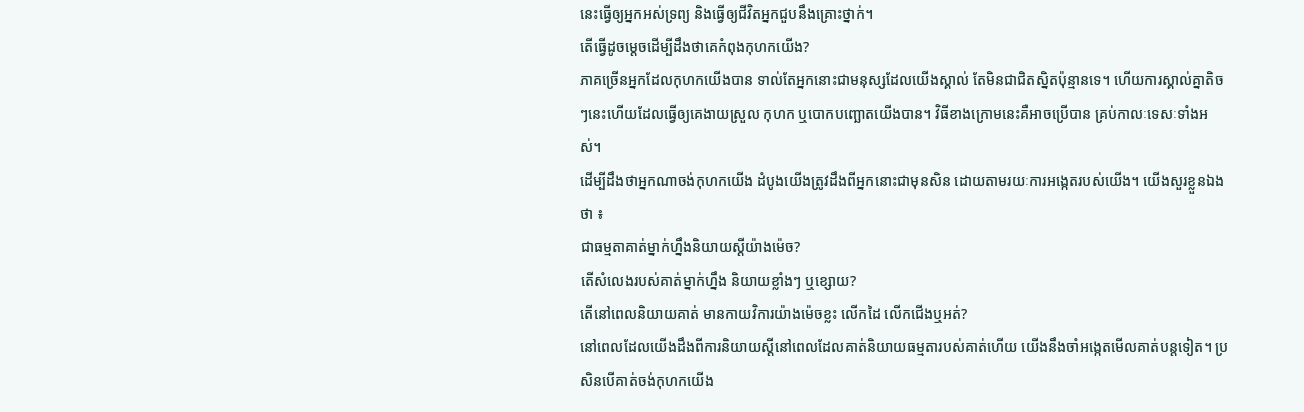នេះធ្វើឲ្យអ្នកអស់ទ្រព្យ និងធ្វើឲ្យជីវិតអ្នកជួបនឹងគ្រោះថ្នាក់។
តើធ្វើដូចម្តេចដើម្បីដឹងថាគេកំពុងកុហកយើង?
ភាគច្រើនអ្នកដែលកុហកយើងបាន ទាល់តែអ្នកនោះជាមនុស្សដែលយើងស្គាល់ តែមិនជាជិតស្និតប៉ុន្មានទេ។ ហើយការស្គាល់គ្នាតិចៗនេះហើយដែលធ្វើឲ្យគេងាយស្រួល កុហក ឬបោកបញ្ឆោតយើងបាន។ វិធីខាងក្រោមនេះគឺអាចប្រើបាន គ្រប់កាលៈទេសៈទាំងអស់។
ដើម្បីដឹងថាអ្នកណាចង់កុហកយើង ដំបូងយើងត្រូវដឹងពីអ្នកនោះជាមុនសិន ដោយតាមរយៈការអង្កេតរបស់យើង។ យើងសួរខ្លួនឯងថា ៖
ជាធម្មតាគាត់ម្នាក់ហ្នឹងនិយាយស្តីយ៉ាងម៉េច?
តើសំលេងរបស់គាត់ម្នាក់ហ្នឹង និយាយខ្លាំងៗ ឬខ្សោយ?
តើនៅពេលនិយាយគាត់ មានកាយវិការយ៉ាងម៉េចខ្លះ លើកដៃ លើកជើងឬអត់?
នៅពេលដែលយើងដឹងពីការនិយាយស្តីនៅពេលដែលគាត់និយាយធម្មតារបស់គាត់ហើយ យើងនឹងចាំអង្កេតមើលគាត់បន្តទៀត។ ប្រសិនបើគាត់ចង់កុហកយើង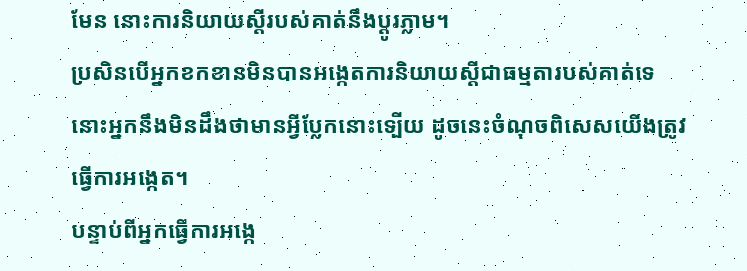មែន នោះការនិយាយស្តីរបស់គាត់នឹងប្តូរភ្លាម។
ប្រសិនបើអ្នកខកខានមិនបានអង្កេតការនិយាយស្តីជាធម្មតារបស់គាត់ទេ នោះអ្នកនឹងមិនដឹងថាមានអ្វីប្លែកនោះទ្បើយ ដូចនេះចំណុចពិសេសយើងត្រូវធ្វើការអង្កេត។
បន្ទាប់ពីអ្នកធ្វើការអង្កេ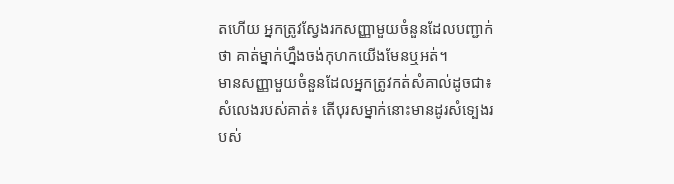តហើយ អ្នកត្រូវស្វែងរកសញ្ញាមួយចំនួនដែលបញ្ជាក់ថា គាត់ម្នាក់ហ្នឹងចង់កុហកយើងមែនឬអត់។
មានសញ្ញាមួយចំនួនដែលអ្នកត្រូវកត់សំគាល់ដូចជា៖
សំលេងរបស់គាត់៖ តើបុរសម្នាក់នោះមានដូរសំទ្បេងរបស់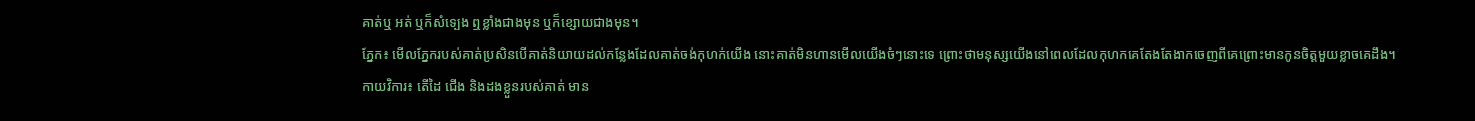គាត់ឬ អត់ ឬក៏សំទ្បេង ឮខ្លាំងជាងមុន ឬក៏ខ្សោយជាងមុន។
ភ្នែក៖ មើលភ្នែករបស់គាត់ប្រសិនបើគាត់និយាយដល់កន្លែងដែលគាត់ចង់កុហក់យើង នោះគាត់មិនហានមើលយើងចំៗនោះទេ ព្រោះថាមនុស្សយើងនៅពេលដែលកុហកគេតែងតែងាកចេញពីគេព្រោះមានកូនចិត្តមួយខ្លាចគេដឹង។
កាយវិការ៖ តើដៃ ជើង និងដងខ្លួនរបស់គាត់ មាន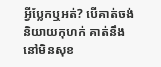អ្វីប្លែកឬអត់? បើគាត់ចង់និយាយកុហក់ គាត់នឹងនៅមិនសុខ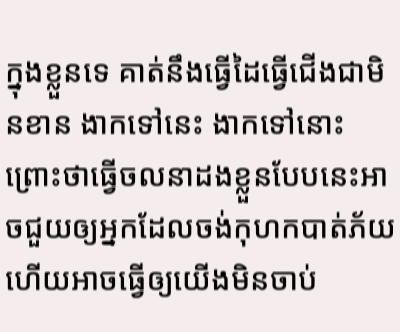ក្នុងខ្លួនទេ គាត់នឹងធ្វើដៃធ្វើជើងជាមិនខាន ងាកទៅនេះ ងាកទៅនោះ ព្រោះថាធ្វើចលនាដងខ្លួនបែបនេះអាចជួយឲ្យអ្នកដែលចង់កុហកបាត់ភ័យហើយអាចធ្វើឲ្យយើងមិនចាប់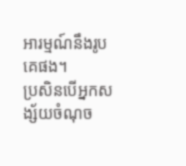អារម្មណ៍នឹងរូបគេផង។
ប្រសិនបើអ្នកសង្ស័យចំណុច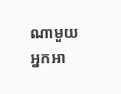ណាមួយ អ្នកអា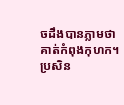ចដឹងបានភ្លាមថាគាត់កំពុងកុហក។
ប្រសិន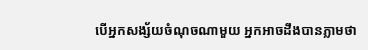បើអ្នកសង្ស័យចំណុចណាមួយ អ្នកអាចដឹងបានភ្លាមថា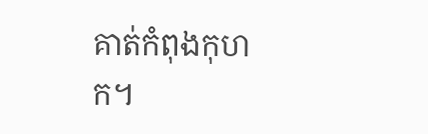គាត់កំពុងកុហក។